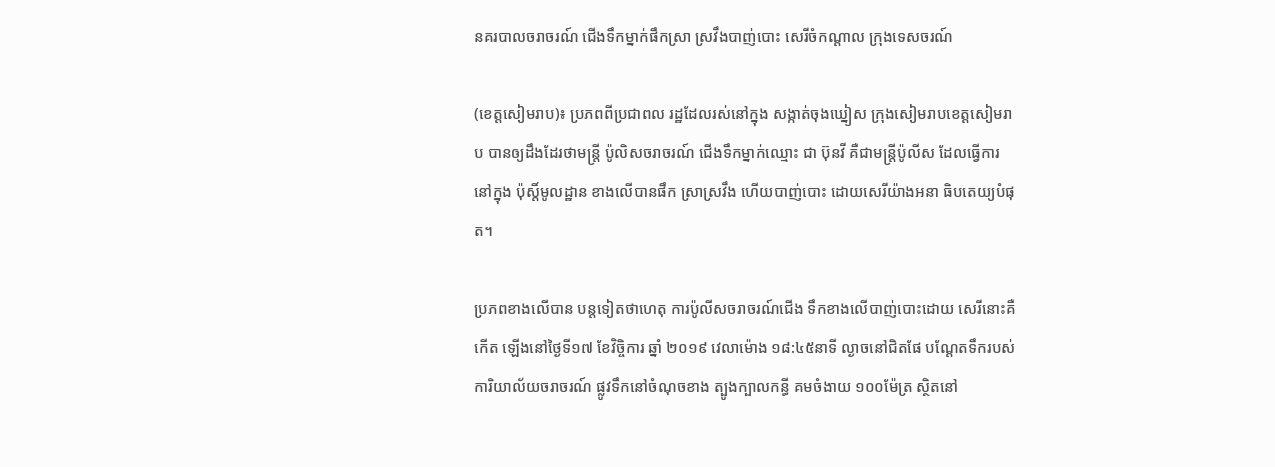នគរបាលចរាចរណ៍ ជើងទឹកម្នាក់ផឹកស្រា ស្រវឹងបាញ់បោះ សេរីចំកណ្ដាល ក្រុងទេសចរណ៍

(ខេត្តសៀមរាប)៖ ប្រភពពីប្រជាពល រដ្ឋដែលរស់នៅក្នុង សង្កាត់ចុងឃ្នៀស ក្រុងសៀមរាបខេត្តសៀមរាប បានឲ្យដឹងដែរថាមន្ត្រី ប៉ូលិសចរាចរណ៍ ជើងទឹកម្នាក់ឈ្មោះ ជា ប៊ុនវី គឺជាមន្ត្រីប៉ូលីស ដែលធ្វើការនៅក្នុង ប៉ុស្តិ៍មូលដ្ឋាន ខាងលើបានផឹក ស្រាស្រវឹង ហើយបាញ់បោះ ដោយសេរីយ៉ាងអនា ធិបតេយ្យបំផុត។

ប្រភពខាងលើបាន បន្តទៀតថាហេតុ ការប៉ូលីសចរាចរណ៍ជើង ទឹកខាងលើបាញ់បោះដោយ សេរីនោះគឺកើត ឡើងនៅថ្ងៃទី១៧ ខែវិច្ចិការ ឆ្នាំ ២០១៩ វេលាម៉ោង ១៨:៤៥នាទី ល្ងាចនៅជិតផែ បណ្ដែតទឹករបស់ ការិយាល័យចរាចរណ៍ ផ្លូវទឹកនៅចំណុចខាង ត្បូងក្បាលកន្ធី គមចំងាយ ១០០ម៉ែត្រ ស្ថិតនៅ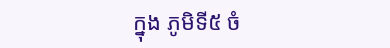ក្នុង ភូមិទី៥ ចំ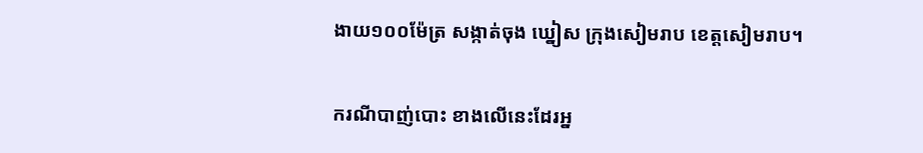ងាយ១០០ម៉ែត្រ សង្កាត់ចុង ឃ្នៀស ក្រុងសៀមរាប ខេត្តសៀមរាប។

ករណីបាញ់បោះ ខាងលើនេះដែរអ្ន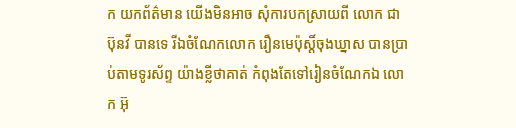ក យកព័ត៌មាន យើងមិនអាច សុំការបកស្រាយពី លោក ជា ប៊ុនវី បានទេ រីឯចំណែកលោក រឿនមេប៉ុស្ដិ៍ចុងឃ្នាស បានប្រាប់តាមទូរស័ព្ទ យ៉ាងខ្លីថាគាត់ កំពុងតែទៅរៀនចំណែកឯ លោក អ៊ុ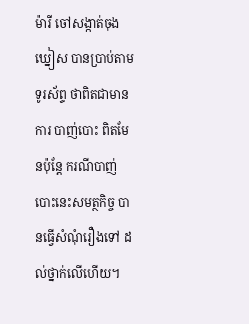ម៉ារី ចៅសង្កាត់ចុងឃ្នៀស បានប្រាប់តាមទូរស័ព្ទ ថាពិតជាមានការ បាញ់បោះ ពិតមែនប៉ុន្តែ ករណីបាញ់បោះនេះសមត្ថកិច្ច បានធ្វើសំណុំរឿងទៅ ដល់ថ្នាក់លើហើយ។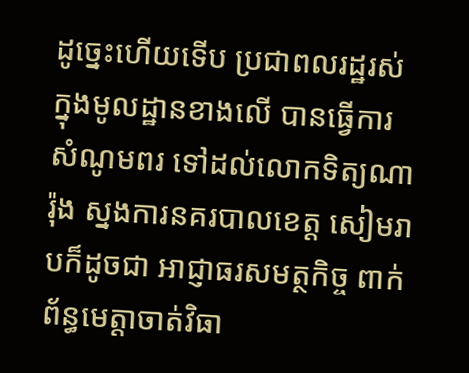ដូច្នេះហើយទើប ប្រជាពលរដ្ឋរស់ ក្នុងមូលដ្ឋានខាងលើ បានធ្វើការសំណូមពរ ទៅដល់លោកទិត្យណារ៉ុង ស្នងការនគរបាលខេត្ត សៀមរាបក៏ដូចជា អាជ្ញាធរសមត្ថកិច្ច ពាក់ព័ន្ធមេត្តាចាត់វិធា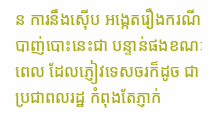ន ការនឹងស៊ើប អង្កេតរឿងករណី បាញ់បោះនេះជា បន្ទាន់ផងខណៈពេល ដែលភ្ញៀវទេសចរក៏ដូច ជាប្រជាពលរដ្ឋ កំពុងតែភ្ញាក់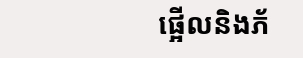ផ្អើលនិងភ័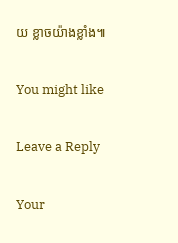យ ខ្លាចយ៉ាងខ្លាំង៕

You might like

Leave a Reply

Your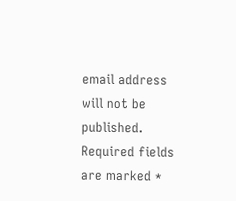email address will not be published. Required fields are marked *